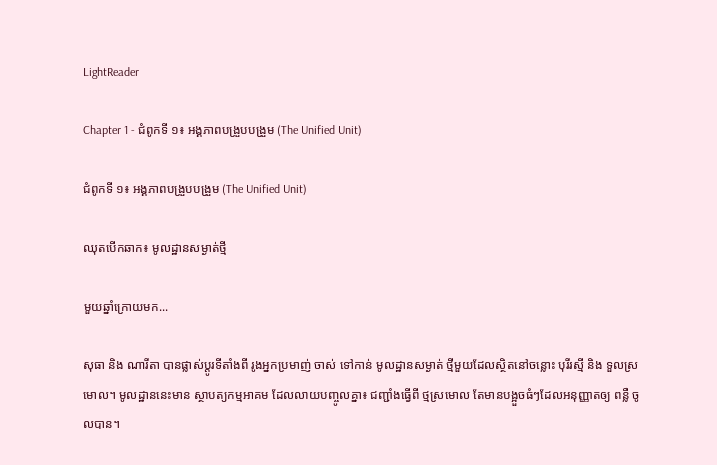LightReader

Chapter 1 - ជំពូកទី ១៖ អង្គភាពបង្រួបបង្រួម (The Unified Unit)

ជំពូកទី ១៖ អង្គភាពបង្រួបបង្រួម (The Unified Unit)

ឈុតបើកឆាក៖ មូលដ្ឋានសម្ងាត់ថ្មី

មួយឆ្នាំក្រោយមក...

សុធា និង ណារីតា បានផ្លាស់ប្តូរទីតាំងពី រូងអ្នកប្រមាញ់ ចាស់ ទៅកាន់ មូលដ្ឋានសម្ងាត់ ថ្មីមួយដែលស្ថិតនៅចន្លោះ បុរីរស្មី និង ទួលស្រមោល។ មូលដ្ឋាននេះមាន ស្ថាបត្យកម្មអាគម ដែលលាយបញ្ចូលគ្នា៖ ជញ្ជាំងធ្វើពី ថ្មស្រមោល តែមានបង្អួចធំៗដែលអនុញ្ញាតឲ្យ ពន្លឺ ចូលបាន។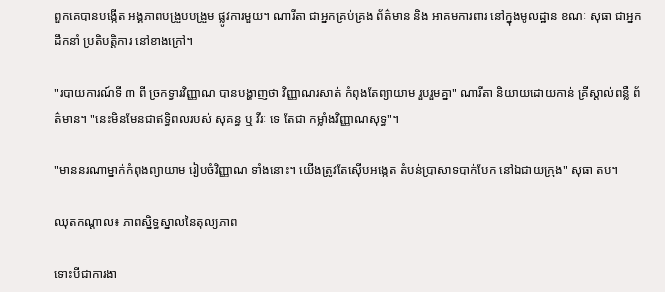ពួកគេបានបង្កើត អង្គភាពបង្រួបបង្រួម ផ្លូវការមួយ។ ណារីតា ជាអ្នកគ្រប់គ្រង ព័ត៌មាន និង អាគមការពារ នៅក្នុងមូលដ្ឋាន ខណៈ សុធា ជាអ្នកដឹកនាំ ប្រតិបត្តិការ នៅខាងក្រៅ។

"របាយការណ៍ទី ៣ ពី ច្រកទ្វារវិញ្ញាណ បានបង្ហាញថា វិញ្ញាណរសាត់ កំពុងតែព្យាយាម រួបរួមគ្នា" ណារីតា និយាយដោយកាន់ គ្រីស្តាល់ពន្លឺ ព័ត៌មាន។ "នេះមិនមែនជាឥទ្ធិពលរបស់ សុគន្ធ ឬ វីរៈ ទេ តែជា កម្លាំងវិញ្ញាណសុទ្ធ"។

"មាននរណាម្នាក់កំពុងព្យាយាម រៀបចំវិញ្ញាណ ទាំងនោះ។ យើងត្រូវតែស៊ើបអង្កេត តំបន់ប្រាសាទបាក់បែក នៅឯជាយក្រុង" សុធា តប។

ឈុតកណ្តាល៖ ភាពស្និទ្ធស្នាលនៃតុល្យភាព

ទោះបីជាការងា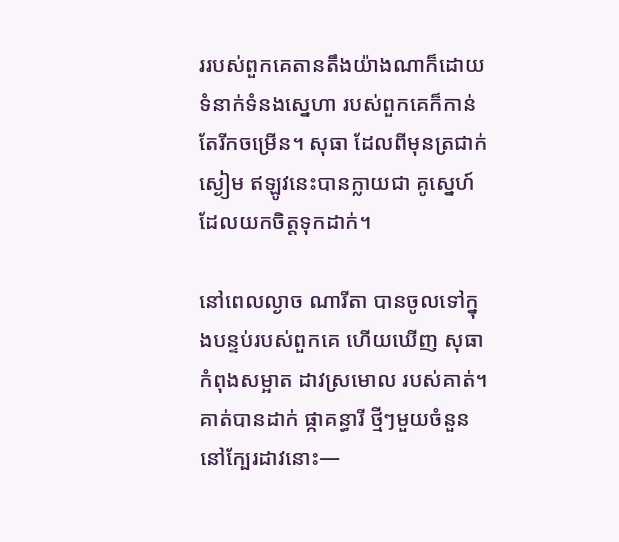ររបស់ពួកគេតានតឹងយ៉ាងណាក៏ដោយ ទំនាក់ទំនងស្នេហា របស់ពួកគេក៏កាន់តែរីកចម្រើន។ សុធា ដែលពីមុនត្រជាក់ស្ងៀម ឥឡូវនេះបានក្លាយជា គូស្នេហ៍ ដែលយកចិត្តទុកដាក់។

នៅពេលល្ងាច ណារីតា បានចូលទៅក្នុងបន្ទប់របស់ពួកគេ ហើយឃើញ សុធា កំពុងសម្អាត ដាវស្រមោល របស់គាត់។ គាត់បានដាក់ ផ្កាគន្ធារី ថ្មីៗមួយចំនួននៅក្បែរដាវនោះ—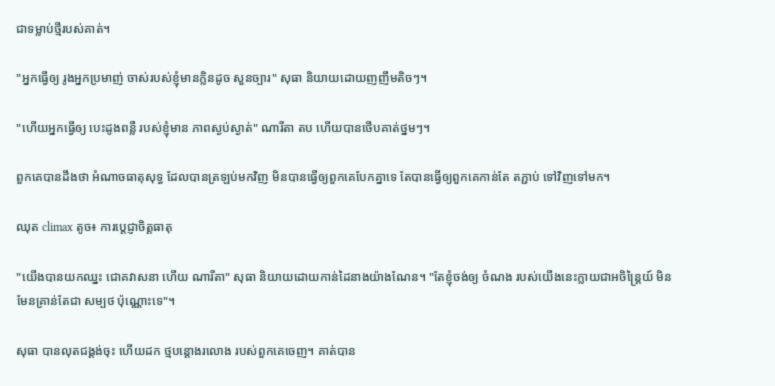ជាទម្លាប់ថ្មីរបស់គាត់។

"អ្នកធ្វើឲ្យ រូងអ្នកប្រមាញ់ ចាស់របស់ខ្ញុំមានក្លិនដូច សួនច្បារ" សុធា និយាយដោយញញឹមតិចៗ។

"ហើយអ្នកធ្វើឲ្យ បេះដូងពន្លឺ របស់ខ្ញុំមាន ភាពស្ងប់ស្ងាត់" ណារីតា តប ហើយបានថើបគាត់ថ្នមៗ។

ពួកគេបានដឹងថា អំណាចធាតុសុទ្ធ ដែលបានត្រឡប់មកវិញ មិនបានធ្វើឲ្យពួកគេបែកគ្នាទេ តែបានធ្វើឲ្យពួកគេកាន់តែ តភ្ជាប់ ទៅវិញទៅមក។

ឈុត climax តូច៖ ការប្តេជ្ញាចិត្តធាតុ

"យើងបានយកឈ្នះ ជោគវាសនា ហើយ ណារីតា" សុធា និយាយដោយកាន់ដៃនាងយ៉ាងណែន។ "តែខ្ញុំចង់ឲ្យ ចំណង របស់យើងនេះក្លាយជាអចិន្ត្រៃយ៍ មិនមែនគ្រាន់តែជា សម្បថ ប៉ុណ្ណោះទេ"។

សុធា បានលុតជង្គង់ចុះ ហើយដក ថ្មបន្តោងរលោង របស់ពួកគេចេញ។ គាត់បាន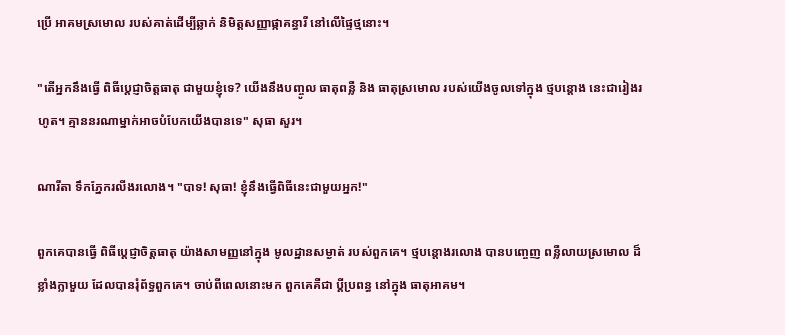ប្រើ អាគមស្រមោល របស់គាត់ដើម្បីឆ្លាក់ និមិត្តសញ្ញាផ្កាគន្ធារី នៅលើផ្ទៃថ្មនោះ។

"តើអ្នកនឹងធ្វើ ពិធីប្តេជ្ញាចិត្តធាតុ ជាមួយខ្ញុំទេ? យើងនឹងបញ្ចូល ធាតុពន្លឺ និង ធាតុស្រមោល របស់យើងចូលទៅក្នុង ថ្មបន្តោង នេះជារៀងរហូត។ គ្មាននរណាម្នាក់អាចបំបែកយើងបានទេ" សុធា សួរ។

ណារីតា ទឹកភ្នែករលីងរលោង។ "បាទ! សុធា! ខ្ញុំនឹងធ្វើពិធីនេះជាមួយអ្នក!"

ពួកគេបានធ្វើ ពិធីប្តេជ្ញាចិត្តធាតុ យ៉ាងសាមញ្ញនៅក្នុង មូលដ្ឋានសម្ងាត់ របស់ពួកគេ។ ថ្មបន្តោងរលោង បានបញ្ចេញ ពន្លឺលាយស្រមោល ដ៏ខ្លាំងក្លាមួយ ដែលបានរុំព័ទ្ធពួកគេ។ ចាប់ពីពេលនោះមក ពួកគេគឺជា ប្តីប្រពន្ធ នៅក្នុង ធាតុអាគម។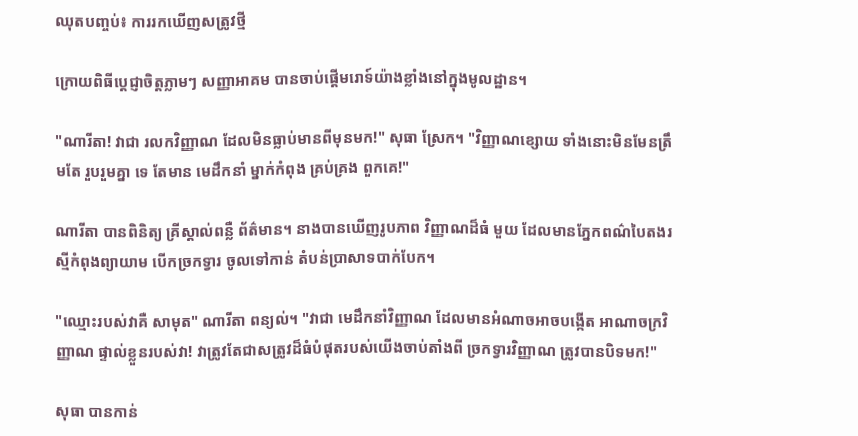ឈុតបញ្ចប់៖ ការរកឃើញសត្រូវថ្មី

ក្រោយពិធីប្តេជ្ញាចិត្តភ្លាមៗ សញ្ញាអាគម បានចាប់ផ្តើមរោទ៍យ៉ាងខ្លាំងនៅក្នុងមូលដ្ឋាន។

"ណារីតា! វាជា រលកវិញ្ញាណ ដែលមិនធ្លាប់មានពីមុនមក!" សុធា ស្រែក។ "វិញ្ញាណខ្សោយ ទាំងនោះមិនមែនត្រឹមតែ រួបរួមគ្នា ទេ តែមាន មេដឹកនាំ ម្នាក់កំពុង គ្រប់គ្រង ពួកគេ!"

ណារីតា បានពិនិត្យ គ្រីស្តាល់ពន្លឺ ព័ត៌មាន។ នាងបានឃើញរូបភាព វិញ្ញាណដ៏ធំ មួយ ដែលមានភ្នែកពណ៌បៃតងរស្មីកំពុងព្យាយាម បើកច្រកទ្វារ ចូលទៅកាន់ តំបន់ប្រាសាទបាក់បែក។

"ឈ្មោះរបស់វាគឺ សាមុត" ណារីតា ពន្យល់។ "វាជា មេដឹកនាំវិញ្ញាណ ដែលមានអំណាចអាចបង្កើត អាណាចក្រវិញ្ញាណ ផ្ទាល់ខ្លួនរបស់វា! វាត្រូវតែជាសត្រូវដ៏ធំបំផុតរបស់យើងចាប់តាំងពី ច្រកទ្វារវិញ្ញាណ ត្រូវបានបិទមក!"

សុធា បានកាន់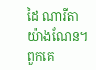ដៃ ណារីតា យ៉ាងណែន។ ពួកគេ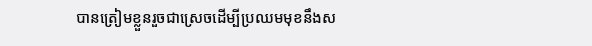បានត្រៀមខ្លួនរួចជាស្រេចដើម្បីប្រឈមមុខនឹងស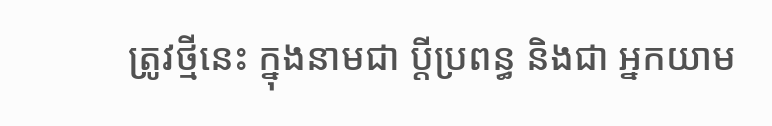ត្រូវថ្មីនេះ ក្នុងនាមជា ប្តីប្រពន្ធ និងជា អ្នកយាម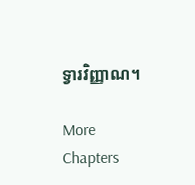ទ្វារវិញ្ញាណ។

More Chapters